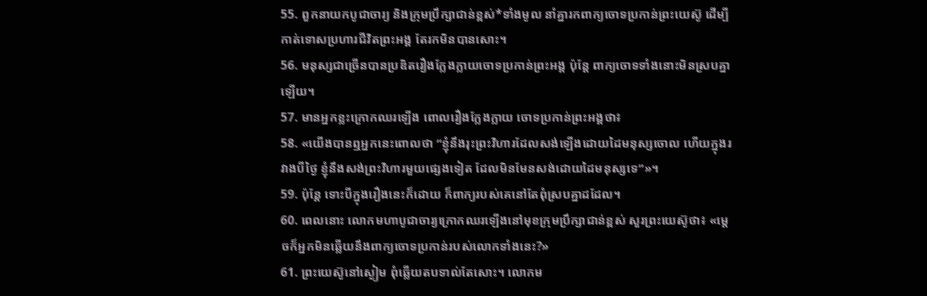55. ពួកនាយកបូជាចារ្យ និងក្រុមប្រឹក្សាជាន់ខ្ពស់*ទាំងមូល នាំគ្នារកពាក្យចោទប្រកាន់ព្រះយេស៊ូ ដើម្បីកាត់ទោសប្រហារជីវិតព្រះអង្គ តែរកមិនបានសោះ។
56. មនុស្សជាច្រើនបានប្រឌិតរឿងក្លែងក្លាយចោទប្រកាន់ព្រះអង្គ ប៉ុន្តែ ពាក្យចោទទាំងនោះមិនស្របគ្នាឡើយ។
57. មានអ្នកខ្លះក្រោកឈរឡើង ពោលរឿងក្លែងក្លាយ ចោទប្រកាន់ព្រះអង្គថា៖
58. «យើងបានឮអ្នកនេះពោលថា “ខ្ញុំនឹងរុះព្រះវិហារដែលសង់ឡើងដោយដៃមនុស្សចោល ហើយក្នុងរវាងបីថ្ងៃ ខ្ញុំនឹងសង់ព្រះវិហារមួយផ្សេងទៀត ដែលមិនមែនសង់ដោយដៃមនុស្សទេ”»។
59. ប៉ុន្តែ ទោះបីក្នុងរឿងនេះក៏ដោយ ក៏ពាក្យរបស់គេនៅតែពុំស្របគ្នាដដែល។
60. ពេលនោះ លោកមហាបូជាចារ្យក្រោកឈរឡើងនៅមុខក្រុមប្រឹក្សាជាន់ខ្ពស់ សួរព្រះយេស៊ូថា៖ «ម្ដេចក៏អ្នកមិនឆ្លើយនឹងពាក្យចោទប្រកាន់របស់លោកទាំងនេះ?»
61. ព្រះយេស៊ូនៅស្ងៀម ពុំឆ្លើយតបទាល់តែសោះ។ លោកម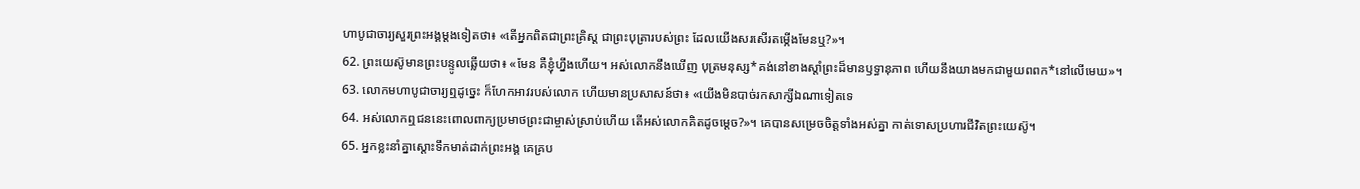ហាបូជាចារ្យសួរព្រះអង្គម្ដងទៀតថា៖ «តើអ្នកពិតជាព្រះគ្រិស្ដ ជាព្រះបុត្រារបស់ព្រះ ដែលយើងសរសើរតម្កើងមែនឬ?»។
62. ព្រះយេស៊ូមានព្រះបន្ទូលឆ្លើយថា៖ «មែន គឺខ្ញុំហ្នឹងហើយ។ អស់លោកនឹងឃើញ បុត្រមនុស្ស*គង់នៅខាងស្ដាំព្រះដ៏មានឫទ្ធានុភាព ហើយនឹងយាងមកជាមួយពពក*នៅលើមេឃ»។
63. លោកមហាបូជាចារ្យឮដូច្នេះ ក៏ហែកអាវរបស់លោក ហើយមានប្រសាសន៍ថា៖ «យើងមិនបាច់រកសាក្សីឯណាទៀតទេ
64. អស់លោកឮជននេះពោលពាក្យប្រមាថព្រះជាម្ចាស់ស្រាប់ហើយ តើអស់លោកគិតដូចម្ដេច?»។ គេបានសម្រេចចិត្តទាំងអស់គ្នា កាត់ទោសប្រហារជីវិតព្រះយេស៊ូ។
65. អ្នកខ្លះនាំគ្នាស្ដោះទឹកមាត់ដាក់ព្រះអង្គ គេគ្រប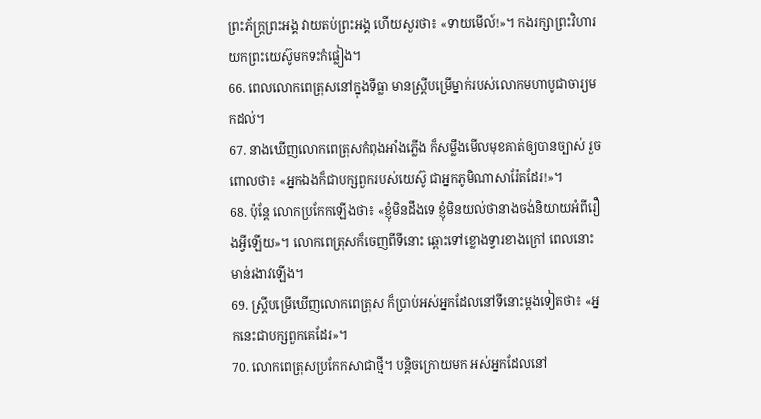ព្រះភ័ក្ត្រព្រះអង្គ វាយតប់ព្រះអង្គ ហើយសួរថា៖ «ទាយមើល៍!»។ កងរក្សាព្រះវិហារយកព្រះយេស៊ូមកទះកំផ្លៀង។
66. ពេលលោកពេត្រុសនៅក្នុងទីធ្លា មានស្ត្រីបម្រើម្នាក់របស់លោកមហាបូជាចារ្យមកដល់។
67. នាងឃើញលោកពេត្រុសកំពុងអាំងភ្លើង ក៏សម្លឹងមើលមុខគាត់ឲ្យបានច្បាស់ រួចពោលថា៖ «អ្នកឯងក៏ជាបក្សពួករបស់យេស៊ូ ជាអ្នកភូមិណាសារ៉ែតដែរ!»។
68. ប៉ុន្តែ លោកប្រកែកឡើងថា៖ «ខ្ញុំមិនដឹងទេ ខ្ញុំមិនយល់ថានាងចង់និយាយអំពីរឿងអ្វីឡើយ»។ លោកពេត្រុសក៏ចេញពីទីនោះ ឆ្ពោះទៅខ្លោងទ្វារខាងក្រៅ ពេលនោះ មាន់រងាវឡើង។
69. ស្ត្រីបម្រើឃើញលោកពេត្រុស ក៏ប្រាប់អស់អ្នកដែលនៅទីនោះម្ដងទៀតថា៖ «អ្នកនេះជាបក្សពួកគេដែរ»។
70. លោកពេត្រុសប្រកែកសាជាថ្មី។ បន្តិចក្រោយមក អស់អ្នកដែលនៅ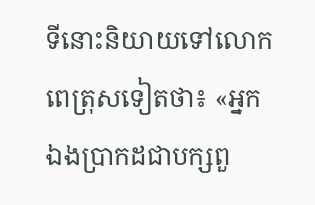ទីនោះនិយាយទៅលោកពេត្រុសទៀតថា៖ «អ្នកឯងប្រាកដជាបក្សពួ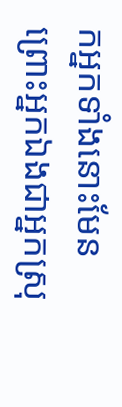កអ្នកទាំងនោះមែន ព្រោះអ្នកឯងជាអ្នកស្រុ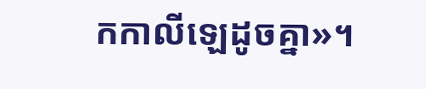កកាលីឡេដូចគ្នា»។